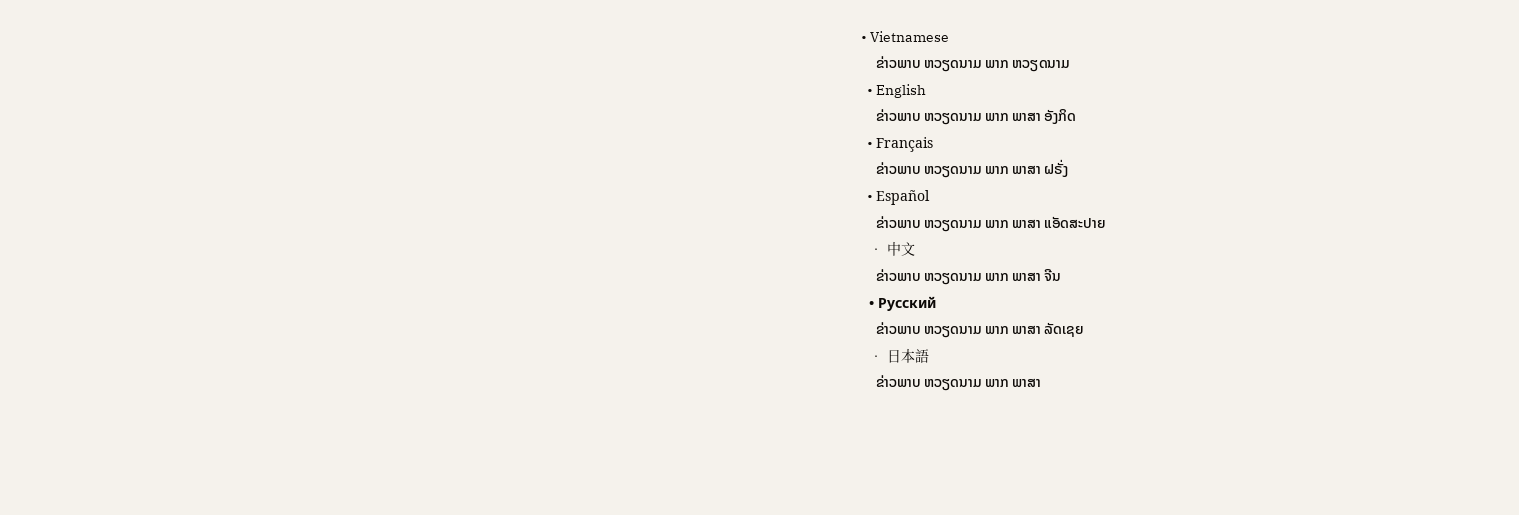• Vietnamese
    ຂ່າວພາບ ຫວຽດນາມ ພາກ ຫວຽດນາມ
  • English
    ຂ່າວພາບ ຫວຽດນາມ ພາກ ພາສາ ອັງກິດ
  • Français
    ຂ່າວພາບ ຫວຽດນາມ ພາກ ພາສາ ຝຣັ່ງ
  • Español
    ຂ່າວພາບ ຫວຽດນາມ ພາກ ພາສາ ແອັດສະປາຍ
  • 中文
    ຂ່າວພາບ ຫວຽດນາມ ພາກ ພາສາ ຈີນ
  • Русский
    ຂ່າວພາບ ຫວຽດນາມ ພາກ ພາສາ ລັດເຊຍ
  • 日本語
    ຂ່າວພາບ ຫວຽດນາມ ພາກ ພາສາ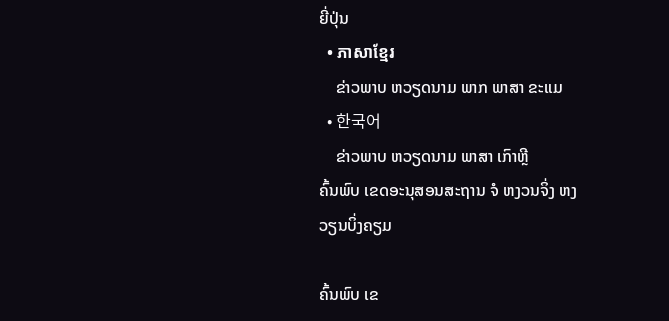ຍີ່ປຸ່ນ
  • ភាសាខ្មែរ
    ຂ່າວພາບ ຫວຽດນາມ ພາກ ພາສາ ຂະແມ
  • 한국어
    ຂ່າວພາບ ຫວຽດນາມ ພາສາ ເກົາຫຼີ
ຄົ້ນພົບ ເຂດອະນຸສອນສະຖານ ຈໍ ຫງວນຈິ່ງ ຫງວຽນບິ່ງຄຽມ

ຄົ້ນພົບ ເຂ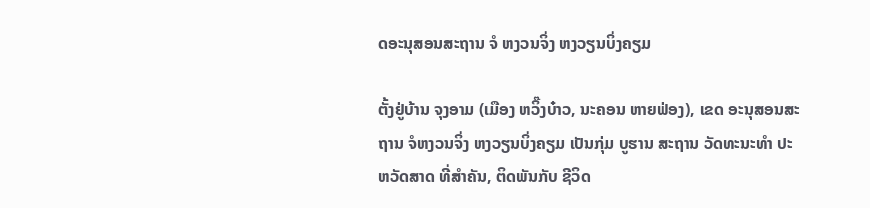ດອະນຸສອນສະຖານ ຈໍ ຫງວນຈິ່ງ ຫງວຽນບິ່ງຄຽມ

ຕັ້ງຢູ່ບ້ານ ຈຸງອາມ (ເມືອງ ຫວິ໊ງບ໋າວ, ນະຄອນ ຫາຍຟ່ອງ), ເຂດ ອະນຸສອນສະຖານ ຈໍຫງວນຈິ່ງ ຫງວຽນບິ່ງຄຽມ ເປັນກຸ່ມ ບູຮານ ສະຖານ ວັດທະນະທຳ ປະຫວັດສາດ ທີ່ສຳຄັນ, ຕິດພັນກັບ ຊີວິດ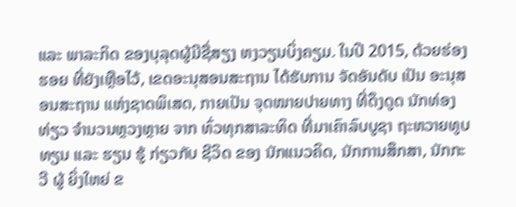ແລະ ພາລະກິດ ຂອງບຸລຸດຜູ້ມີຊື່ສຽງ ຫງວຽນບິ່ງຄຽມ. ໃນປີ 2015, ດ້ວຍຮ່ອງຮອຍ ທີ່ຍັງເຫຼືອໄວ້, ເຂດອະນຸສອນສະຖານ ໄດ້ຮັບການ ຈັດອັນດັບ ເປັນ ອະນຸສອນສະຖານ ແຫ່ງຊາດພິເສດ, ກາຍເປັນ ຈຸດໝາຍປາຍທາງ ທີ່ດຶງດູດ ນັກທ່ອງທ່ຽວ ຈຳນວນຫຼວງຫຼາຍ ຈາກ ທົ່ວທຸກສາລະທິດ ທີ່ມາເຄົາລົບບູຊາ ຖະຫວາຍທູບທຽນ ແລະ ຮຽນ ຮູ້ ກ່ຽວກັບ ຊີວິດ ຂອງ ນັກແນວຄິດ, ນັກການສຶກສາ, ນັກກະວີ ຜູ້ ຍິ່ງໃຫຍ່ ຂ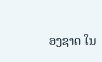ອງຊາດ ໃນ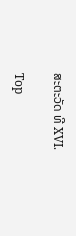ສະຕະວັດ ທີ XVI.

Top